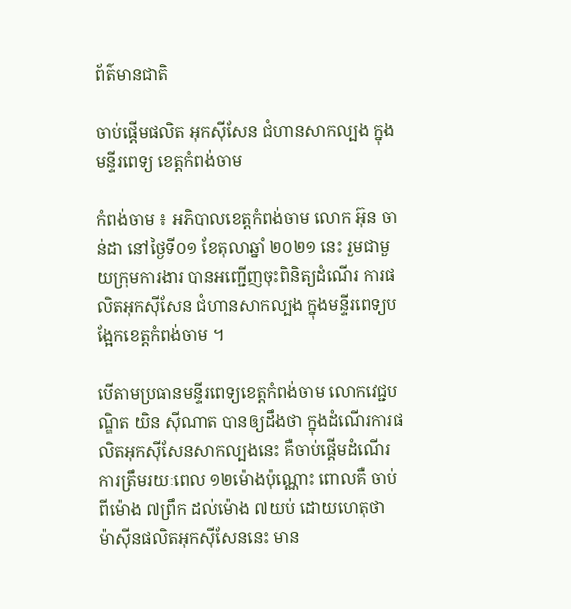ព័ត៌មានជាតិ

ចាប់ផ្តើមផលិត អុកស៊ីសែន ជំហានសាកល្បង ក្នុងមន្ទីរពេទ្យ ខេត្តកំពង់ចាម

កំពង់ចាម ៖ អភិបាលខេត្តកំពង់ចាម លោក អ៊ុន ចាន់ដា នៅថ្ងៃទី០១ ខែតុលាឆ្នាំ ២០២១ នេះ រួមជាមួយក្រុមការងារ បានអញ្ជើញចុះពិនិត្យដំណើរ ការផលិតអុកស៊ីសែន ជំហានសាកល្បង ក្នុងមន្ទីរពេទ្យបង្អែកខេត្តកំពង់ចាម ។

បើតាមប្រធានមន្ទីរពេទ្យខេត្តកំពង់ចាម លោកវេជ្ជបណ្ឌិត យិន ស៊ីណាត បានឲ្យដឹងថា ក្នុងដំណើរការផលិតអុកស៊ីសែនសាកល្បងនេះ គឺចាប់ផ្ដើមដំណើរការត្រឹមរយៈពេល ១២ម៉ោងប៉ុណ្ណោះ ពោលគឺ ចាប់ពីម៉ោង ៧ព្រឹក ដល់ម៉ោង ៧យប់ ដោយហេតុថា ម៉ាស៊ីនផលិតអុកស៊ីសែននេះ មាន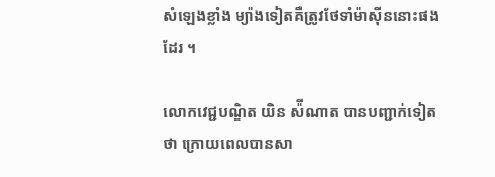សំឡេងខ្លាំង ម្យ៉ាងទៀតគឺត្រូវថែទាំម៉ាស៊ីននោះផងដែរ ។

លោកវេជ្ជបណ្ឌិត យិន ស៉ីណាត បានបញ្ជាក់ទៀតថា ក្រោយពេលបានសា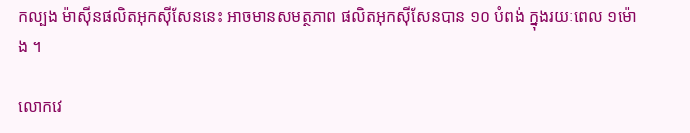កល្បង ម៉ាស៊ីនផលិតអុកស៊ីសែននេះ អាចមានសមត្ថភាព ផលិតអុកស៊ីសែនបាន ១០ បំពង់ ក្នុងរយៈពេល ១ម៉ោង ។

លោកវេ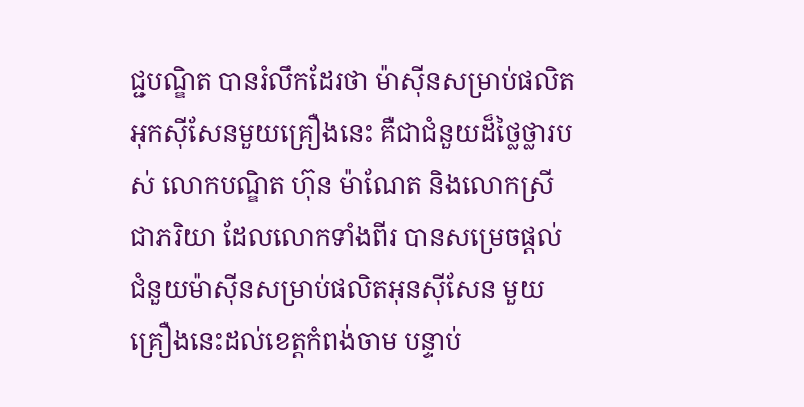ជ្ជបណ្ឌិត បានរំលឹកដែរថា ម៉ាស៊ីនសម្រាប់ផលិតអុកស៊ីសែនមួយគ្រឿងនេះ គឺជាជំនួយដ៏ថ្លៃថ្លារបស់ លោកបណ្ឌិត ហ៊ុន ម៉ាណែត និងលោកស្រីជាភរិយា ដែលលោកទាំងពីរ បានសម្រេចផ្តល់ជំនួយម៉ាស៊ីនសម្រាប់ផលិតអុនស៊ីសែន មួយគ្រឿងនេះដល់ខេត្តកំពង់ចាម បន្ទាប់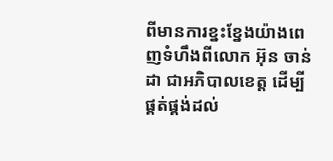ពីមានការខ្នះខ្នែងយ៉ាងពេញទំហឹងពីលោក អ៊ុន ចាន់ដា ជាអភិបាលខេត្ត ដើម្បីផ្គត់ផ្គង់ដល់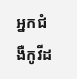អ្នកជំងឺកូវីដ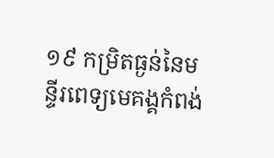១៩ កម្រិតធ្ងន់នៃមន្ទីរពេទ្យមេគង្គកំពង់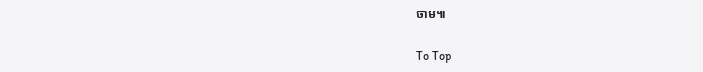ចាម៕

To Top